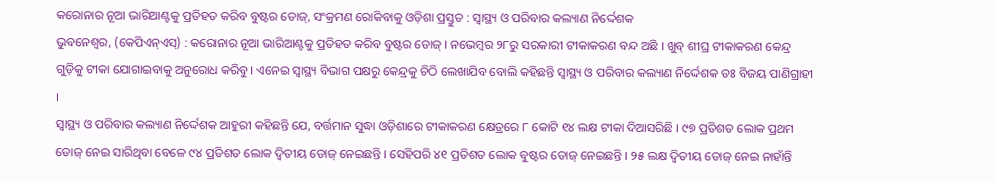କରୋନାର ନୂଆ ଭାରିଆଣ୍ଟକୁ ପ୍ରତିହତ କରିବ ବୁଷ୍ଟର ଡୋଜ୍, ସଂକ୍ରମଣ ରୋକିବାକୁ ଓଡ଼ିଶା ପ୍ରସ୍ତୁତ : ସ୍ଵାସ୍ଥ୍ୟ ଓ ପରିବାର କଲ୍ୟାଣ ନିର୍ଦ୍ଦେଶକ
ଭୁବନେଶ୍ଵର, (କେପିଏନ୍ଏସ୍) : କରୋନାର ନୂଆ ଭାରିଆଣ୍ଟକୁ ପ୍ରତିହତ କରିବ ବୁଷ୍ଟର ଡୋଜ୍ । ନଭେମ୍ଵର ୨୮ରୁ ସରକାରୀ ଟୀକାକରଣ ବନ୍ଦ ଅଛି । ଖୁବ୍ ଶୀଘ୍ର ଟୀକାକରଣ କେନ୍ଦ୍ର ଗୁଡ଼ିକୁ ଟୀକା ଯୋଗାଇବାକୁ ଅନୁରୋଧ କରିବୁ । ଏନେଇ ସ୍ଵାସ୍ଥ୍ୟ ବିଭାଗ ପକ୍ଷରୁ କେନ୍ଦ୍ରକୁ ଚିଠି ଲେଖାଯିବ ବୋଲି କହିଛନ୍ତି ସ୍ଵାସ୍ଥ୍ୟ ଓ ପରିବାର କଲ୍ୟାଣ ନିର୍ଦ୍ଦେଶକ ଡଃ ବିଜୟ ପାଣିଗ୍ରାହୀ ।
ସ୍ଵାସ୍ଥ୍ୟ ଓ ପରିବାର କଲ୍ୟାଣ ନିର୍ଦ୍ଦେଶକ ଆହୁରୀ କହିଛନ୍ତି ଯେ, ବର୍ତ୍ତମାନ ସୁଦ୍ଧା ଓଡ଼ିଶାରେ ଟୀକାକରଣ କ୍ଷେତ୍ରରେ ୮ କୋଟି ୧୪ ଲକ୍ଷ ଟୀକା ଦିଆସରିଛି । ୯୭ ପ୍ରତିଶତ ଲୋକ ପ୍ରଥମ ଡୋଜ୍ ନେଇ ସାରିଥିବା ବେଳେ ୯୪ ପ୍ରତିଶତ ଲୋକ ଦ୍ଵିତୀୟ ଡୋଜ୍ ନେଇଛନ୍ତି । ସେହିପରି ୪୧ ପ୍ରତିଶତ ଲୋକ ବୁଷ୍ଟର ଡୋଜ୍ ନେଇଛନ୍ତି । ୨୫ ଲକ୍ଷ ଦ୍ଵିତୀୟ ଡୋଜ୍ ନେଇ ନାହାଁନ୍ତି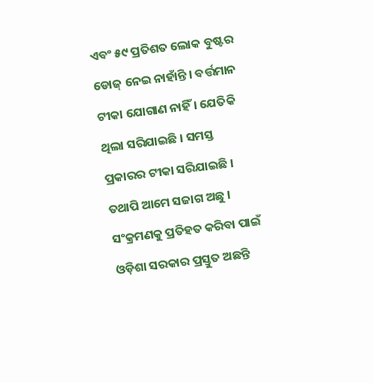ଏବଂ ୫୯ ପ୍ରତିଶତ ଲୋକ ବୁଷ୍ଟର ଡୋଜ୍ ନେଇ ନାହାଁନ୍ତି । ବର୍ତ୍ତମାନ ଟୀକା ଯୋଗାଣ ନାହିଁ । ଯେତିକି ଥିଲା ସରିଯାଇଛି । ସମସ୍ତ ପ୍ରକାରର ଟୀକା ସରିଯାଇଛି । ତଥାପି ଆମେ ସଜାଗ ଅଛୁ । ସଂକ୍ରମଣକୁ ପ୍ରତିହତ କରିବା ପାଇଁ ଓଡ଼ିଶା ସରକାର ପ୍ରସ୍ତୁତ ଅଛନ୍ତି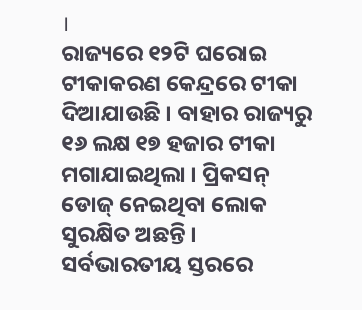।
ରାଜ୍ୟରେ ୧୨ଟି ଘରୋଇ ଟୀକାକରଣ କେନ୍ଦ୍ରରେ ଟୀକା ଦିଆଯାଉଛି । ବାହାର ରାଜ୍ୟରୁ ୧୬ ଲକ୍ଷ ୧୭ ହଜାର ଟୀକା ମଗାଯାଇଥିଲା । ପ୍ରିକସନ୍ ଡୋଜ୍ ନେଇଥିବା ଲୋକ ସୁରକ୍ଷିତ ଅଛନ୍ତି । ସର୍ବଭାରତୀୟ ସ୍ତରରେ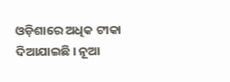ଓଡ଼ିଶାରେ ଅଧିକ ଟୀକା ଦିଆଯାଇଛି । ନୂଆ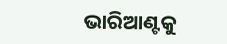ଭାରିଆଣ୍ଟକୁ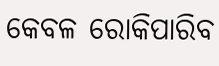କେବଳ ରୋକିପାରିବ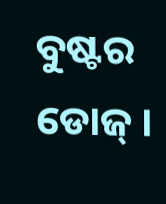ବୁଷ୍ଟର ଡୋଜ୍ ।